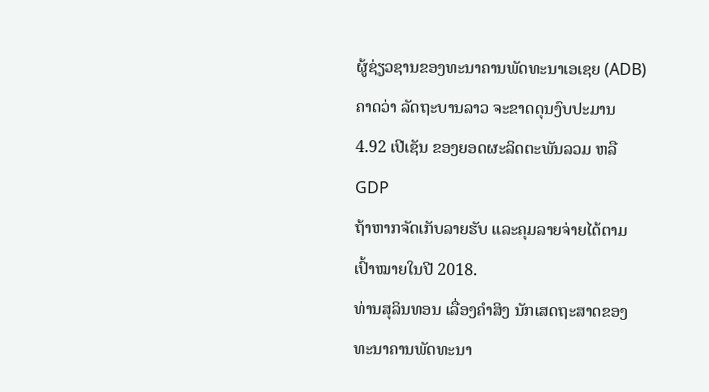ຜູ້ຊ່ຽວຊານຂອງທະນາຄານພັດທະນາເອເຊຍ (ADB) ຄາດວ່າ ລັດຖະບານລາວ ຈະຂາດດຸນງົບປະມານ 4.92 ເປີເຊັນ ຂອງຍອດຜະລິດຕະພັນລວມ ຫລື GDP
ຖ້າຫາກຈັດເກັບລາຍຮັບ ແລະຄຸມລາຍຈ່າຍໄດ້ຕາມເປົ້າໝາຍໃນປີ 2018.
ທ່ານສຸລິນທອນ ເລື່ອງຄຳສິງ ນັກເສດຖະສາດຂອງທະນາຄານພັດທະນາ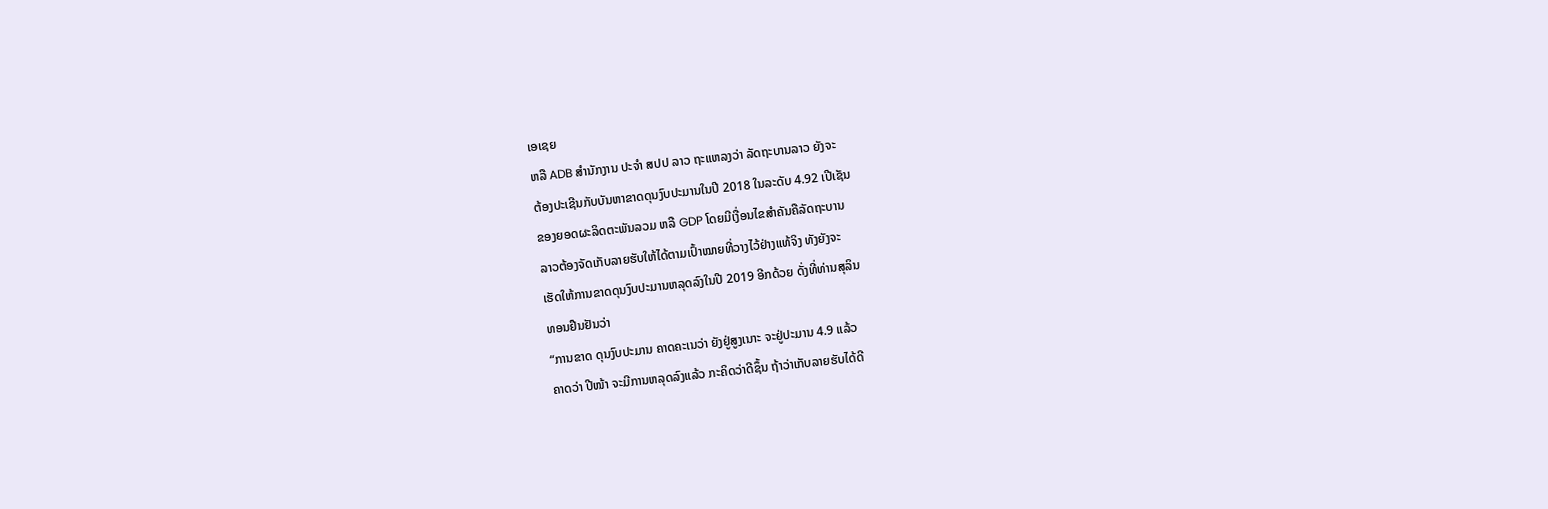ເອເຊຍ
ຫລື ADB ສຳນັກງານ ປະຈຳ ສປປ ລາວ ຖະແຫລງວ່າ ລັດຖະບານລາວ ຍັງຈະ
ຕ້ອງປະເຊີນກັບບັນຫາຂາດດຸນງົບປະມານໃນປີ 2018 ໃນລະດັບ 4.92 ເປີເຊັນ
ຂອງຍອດຜະລິດຕະພັນລວມ ຫລື GDP ໂດຍມີເງື່ອນໄຂສຳຄັນຄືລັດຖະບານ
ລາວຕ້ອງຈັດເກັບລາຍຮັບໃຫ້ໄດ້ຕາມເປົ້າໝາຍທີ່ວາງໄວ້ຢ່າງແທ້ຈິງ ທັງຍັງຈະ
ເຮັດໃຫ້ການຂາດດຸນງົບປະມານຫລຸດລົງໃນປີ 2019 ອີກດ້ວຍ ດັ່ງທີ່ທ່ານສຸລິນ
ທອນຢືນຢັນວ່າ
“ການຂາດ ດຸນງົບປະມານ ຄາດຄະເນວ່າ ຍັງຢູ່ສູງເນາະ ຈະຢູ່ປະມານ 4.9 ແລ້ວ
ຄາດວ່າ ປີໜ້າ ຈະມີການຫລຸດລົງແລ້ວ ກະຄິດວ່າດີຊຶ້ນ ຖ້າວ່າເກັບລາຍຮັບໄດ້ດີ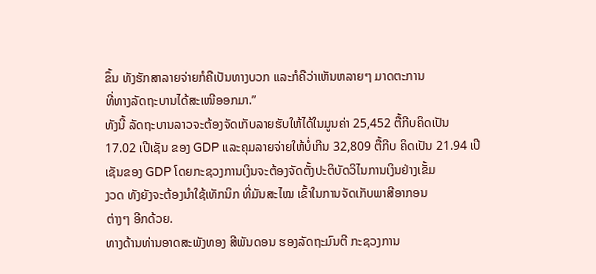ຂຶ້ນ ທັງຮັກສາລາຍຈ່າຍກໍຄືເປັນທາງບວກ ແລະກໍຄືວ່າເຫັນຫລາຍໆ ມາດຕະການ
ທີ່ທາງລັດຖະບານໄດ້ສະເໜີອອກມາ.”
ທັງນີ້ ລັດຖະບານລາວຈະຕ້ອງຈັດເກັບລາຍຮັບໃຫ້ໄດ້ໃນມູນຄ່າ 25,452 ຕື້ກີບຄິດເປັນ
17.02 ເປີເຊັນ ຂອງ GDP ແລະຄຸມລາຍຈ່າຍໃຫ້ບໍ່ເກີນ 32,809 ຕື້ກີບ ຄິດເປັນ 21.94 ເປີເຊັນຂອງ GDP ໂດຍກະຊວງການເງິນຈະຕ້ອງຈັດຕັ້ງປະຕິບັດວິໄນການເງິນຢ່າງເຂັ້ມ
ງວດ ທັງຍັງຈະຕ້ອງນຳໃຊ້ເທັກນິກ ທີ່ມັນສະໄໝ ເຂົ້າໃນການຈັດເກັບພາສີອາກອນ
ຕ່າງໆ ອີກດ້ວຍ.
ທາງດ້ານທ່ານອາດສະພັງທອງ ສີພັນດອນ ຮອງລັດຖະມົນຕີ ກະຊວງການ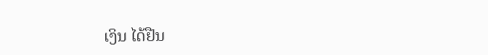ເງິນ ໄດ້ຢືນ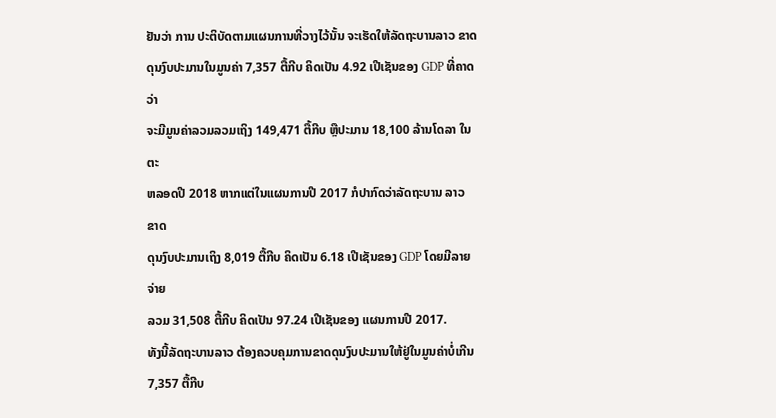ຢັນວ່າ ການ ປະຕິບັດຕາມແຜນການທີ່ວາງໄວ້ນັ້ນ ຈະເຮັດໃຫ້ລັດຖະບານລາວ ຂາດ
ດຸນງົບປະມານໃນມູນຄ່າ 7,357 ຕື້ກີບ ຄິດເປັນ 4.92 ເປີເຊັນຂອງ GDP ທີ່ຄາດວ່າ
ຈະມີມູນຄ່າລວມລວມເຖິງ 149,471 ຕື້ກີບ ຫຼືປະມານ 18,100 ລ້ານໂດລາ ໃນຕະ
ຫລອດປີ 2018 ຫາກແຕ່ໃນແຜນການປີ 2017 ກໍປາກົດວ່າລັດຖະບານ ລາວ ຂາດ
ດຸນງົບປະມານເຖິງ 8,019 ຕື້ກີບ ຄິດເປັນ 6.18 ເປີເຊັນຂອງ GDP ໂດຍມີລາຍຈ່າຍ
ລວມ 31,508 ຕື້ກີບ ຄິດເປັນ 97.24 ເປີເຊັນຂອງ ແຜນການປີ 2017.
ທັງນີ້ລັດຖະບານລາວ ຕ້ອງຄວບຄຸມການຂາດດຸນງົບປະມານໃຫ້ຢູ່ໃນມູນຄ່າບໍ່ເກີນ
7,357 ຕື້ກີບ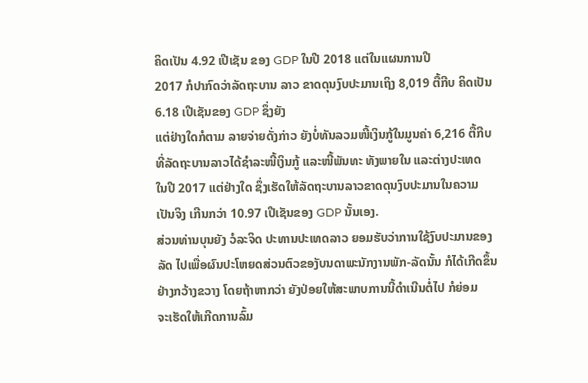ຄິດເປັນ 4.92 ເປີເຊັນ ຂອງ GDP ໃນປີ 2018 ແຕ່ໃນແຜນການປີ
2017 ກໍປາກົດວ່າລັດຖະບານ ລາວ ຂາດດຸນງົບປະມານເຖິງ 8,019 ຕື້ກີບ ຄິດເປັນ
6.18 ເປີເຊັນຂອງ GDP ຊຶ່ງຍັງ
ແຕ່ຢ່າງໃດກໍຕາມ ລາຍຈ່າຍດັ່ງກ່າວ ຍັງບໍ່ທັນລວມໜີ້ເງິນກູ້ໃນມູນຄ່າ 6,216 ຕື້ກີບ
ທີ່ລັດຖະບານລາວໄດ້ຊໍາລະໜີ້ເງິນກູ້ ແລະໜີ້ພັນທະ ທັງພາຍໃນ ແລະຕ່າງປະເທດ
ໃນປີ 2017 ແຕ່ຢ່າງໃດ ຊຶ່ງເຮັດໃຫ້ລັດຖະບານລາວຂາດດຸນງົບປະມານໃນຄວາມ
ເປັນຈິງ ເກີນກວ່າ 10.97 ເປີເຊັນຂອງ GDP ນັ້ນເອງ.
ສ່ວນທ່ານບຸນຍັງ ວໍລະຈິດ ປະທານປະເທດລາວ ຍອມຮັບວ່າການໃຊ້ງົບປະມານຂອງ
ລັດ ໄປເພື່ອຜົນປະໂຫຍດສ່ວນຕົວຂອງັບນດາພະນັກງານພັກ-ລັດນັ້ນ ກໍໄດ້ເກີດຂຶ້ນ
ຢ່າງກວ້າງຂວາງ ໂດຍຖ້າຫາກວ່າ ຍັງປ່ອຍໃຫ້ສະພາບການນີ້ດຳເນີນຕໍ່ໄປ ກໍຍ່ອມ
ຈະເຮັດໃຫ້ເກີດການລົ້ມ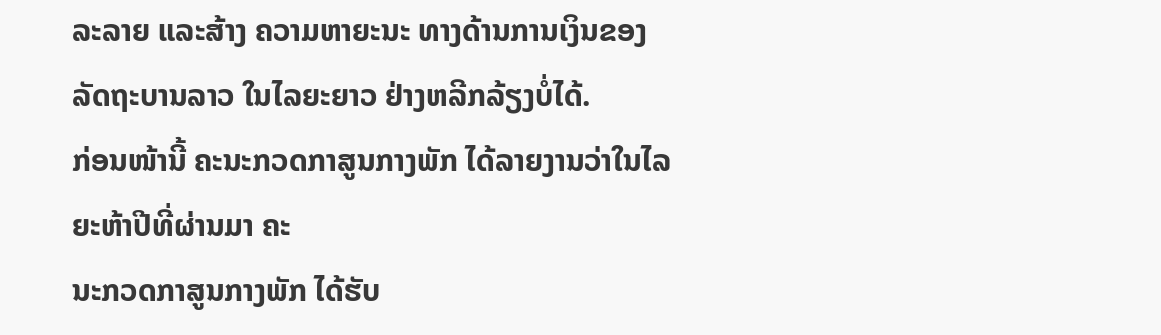ລະລາຍ ແລະສ້າງ ຄວາມຫາຍະນະ ທາງດ້ານການເງິນຂອງ
ລັດຖະບານລາວ ໃນໄລຍະຍາວ ຢ່າງຫລີກລ້ຽງບໍ່ໄດ້.
ກ່ອນໜ້ານີ້ ຄະນະກວດກາສູນກາງພັກ ໄດ້ລາຍງານວ່າໃນໄລຍະຫ້າປີທີ່ຜ່ານມາ ຄະ
ນະກວດກາສູນກາງພັກ ໄດ້ຮັບ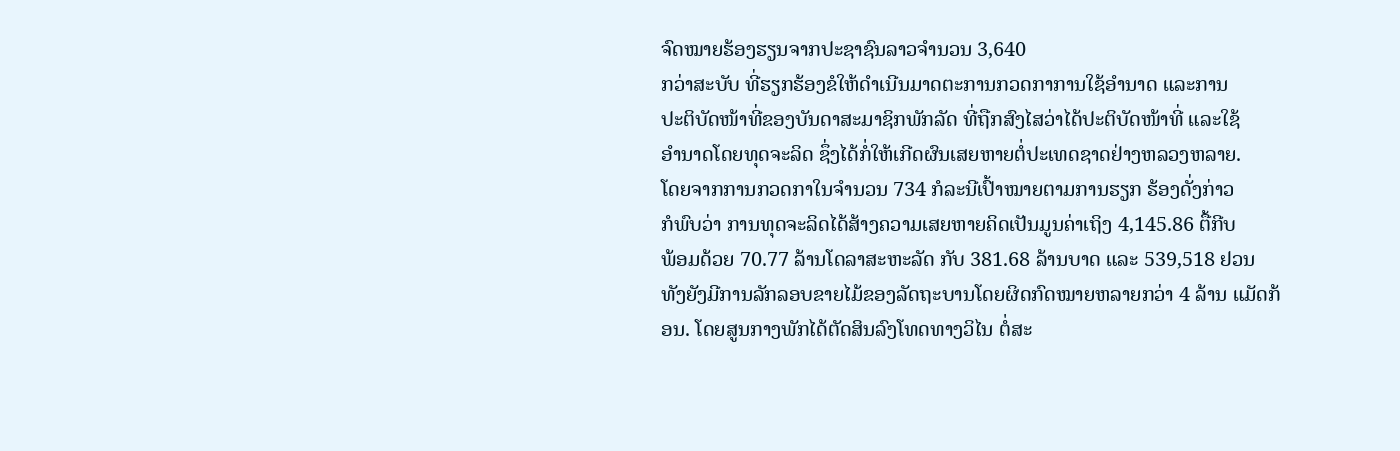ຈົດໝາຍຮ້ອງຮຽນຈາກປະຊາຊົນລາວຈຳນວນ 3,640
ກວ່າສະບັບ ທີ່ຮຽກຮ້ອງຂໍໃຫ້ດຳເນີນມາດຕະການກວດກາການໃຊ້ອຳນາດ ແລະການ
ປະຕິບັດໜ້າທີ່ຂອງບັນດາສະມາຊິກພັກລັດ ທີ່ຖືກສົງໄສວ່າໄດ້ປະຕິບັດໜ້າທີ່ ແລະໃຊ້
ອຳນາດໂດຍທຸດຈະລິດ ຊຶ່ງໄດ້ກໍ່ໃຫ້ເກີດຜົນເສຍຫາຍຕໍ່ປະເທດຊາດຢ່າງຫລວງຫລາຍ.
ໂດຍຈາກການກວດກາໃນຈຳນວນ 734 ກໍລະນີເປົ້າໝາຍຕາມການຮຽກ ຮ້ອງດັ່ງກ່າວ
ກໍພົບວ່າ ການທຸດຈະລິດໄດ້ສ້າງຄວາມເສຍຫາຍຄິດເປັນມູນຄ່າເຖິງ 4,145.86 ຕື້ກີບ
ພ້ອມດ້ວຍ 70.77 ລ້ານໂດລາສະຫະລັດ ກັບ 381.68 ລ້ານບາດ ແລະ 539,518 ຢວນ
ທັງຍັງມີການລັກລອບຂາຍໄມ້ຂອງລັດຖະບານໂດຍຜິດກົດໝາຍຫລາຍກວ່າ 4 ລ້ານ ແມັດກ້ອນ. ໂດຍສູນກາງພັກໄດ້ຕັດສິນລົງໂທດທາງວິໄນ ຕໍ່ສະ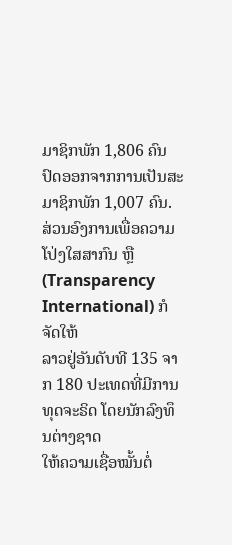ມາຊິກພັກ 1,806 ຄົນ
ປົດອອກຈາກການເປັນສະມາຊິກພັກ 1,007 ຄົນ.
ສ່ວນອົງການເພື່ອຄວາມໂປ່ງໃສສາກົນ ຫຼື (Transparency International) ກໍຈັດໃຫ້
ລາວຢູ່ອັນດັບທີ 135 ຈາກ 180 ປະເທດທີ່ມີການທຸດຈະຣິດ ໂດຍນັກລົງທຶນຕ່າງຊາດ
ໃຫ້ຄວາມເຊື່ອໝັ້ນຕໍ່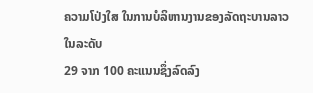ຄວາມໂປ່ງໃສ ໃນການບໍລິຫານງານຂອງລັດຖະບານລາວ ໃນລະດັບ
29 ຈາກ 100 ຄະແນນຊຶ່ງລົດລົງ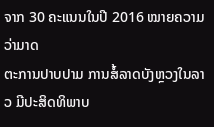ຈາກ 30 ຄະແນນໃນປີ 2016 ໝາຍຄວາມວ່າມາດ
ຕະການປາບປາມ ການສໍ້ລາດບັງຫຼວງໃນລາວ ມີປະສິດທິພາບ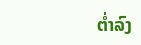ຕໍ່າລົງ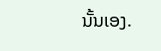ນັ້ນເອງ.